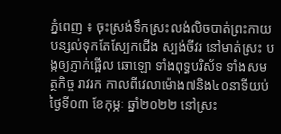ភ្នំពេញ ៖ ចុះស្រង់ទឹកស្រះលង់លិចបាត់ព្រះកាយ បន្សល់ទុកតែស្បែកជើង ស្បង់ចីវរ នៅមាត់ស្រះ បង្កឲ្យភ្ញាក់ផ្អើល ឆោឡោ ទាំងពុទ្ធបរិស័ទ ទាំងសមត្ថកិច្ច រាវរក កាលពីវេលាម៉ោង៧និង៤០នាទីយប់ថ្ងៃទី០៣ ខែកុម្ភៈ ឆ្នាំ២០២២ នៅស្រះ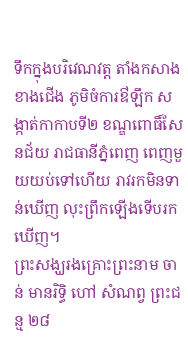ទឹកក្នុងបរិវេណវត្ត តាំងកសាងខាងជើង ភូមិចំការឳឡឹក សង្កាត់កាកាបទី២ ខណ្ឌពោធិ៍សែនជ័យ រាជធានីភ្នំពេញ ពេញមួយយប់ទៅហើយ រាវរកមិនទាន់ឃើញ លុះព្រឹកឡេីងទេីបរកឃេីញ។
ព្រះសង្ឃរងគ្រោះព្រះនាម ចាន់ មានរិទ្ធិ ហៅ សំណព្វ ព្រះជន្ម ២៨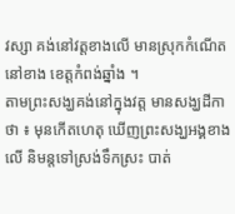វស្សា គង់នៅវត្តខាងលើ មានស្រុកកំណើតនៅខាង ខេត្តកំពង់ឆ្នាំង ។
តាមព្រះសង្ឃគង់នៅក្នុងវត្ត មានសង្ឃដីកាថា ៖ មុនកើតហេតុ ឃើញព្រះសង្ឃអង្គខាងលើ និមន្តទៅស្រង់ទឹកស្រះ បាត់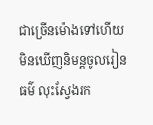ជាច្រើនម៉ោងទៅហើយ មិនឃើញនិមន្តចូលរៀនធម៌ លុះស្វែងរក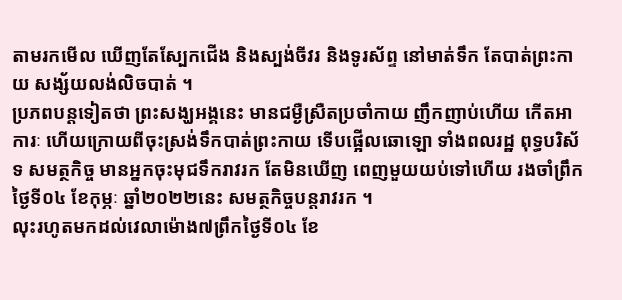តាមរកមើល ឃើញតែស្បែកជើង និងស្បង់ចីវរ និងទូរស័ព្ទ នៅមាត់ទឹក តែបាត់ព្រះកាយ សង្ស័យលង់លិចបាត់ ។
ប្រភពបន្តទៀតថា ព្រះសង្ឃអង្គនេះ មានជម្ងឺស្រឺតប្រចាំកាយ ញឹកញាប់ហើយ កើតអាការៈ ហើយក្រោយពីចុះស្រង់ទឹកបាត់ព្រះកាយ ទើបផ្អើលឆោឡោ ទាំងពលរដ្ឋ ពុទ្ធបរិស័ទ សមត្ថកិច្ច មានអ្នកចុះមុជទឹករាវរក តែមិនឃើញ ពេញមួយយប់ទៅហើយ រងចាំព្រឹកថ្ងៃទី០៤ ខែកុម្ភៈ ឆ្នាំ២០២២នេះ សមត្ថកិច្ចបន្តរាវរក ។
លុះរហូតមកដល់វេលាម៉ោង៧ព្រឹកថ្ងៃទី០៤ ខែ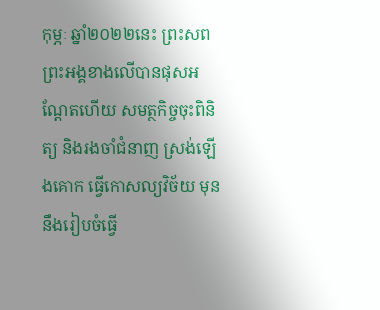កុម្ភៈ ឆ្នាំ២០២២នេះ ព្រះសពព្រះអង្គខាងលើបានផុសអណ្តែតហើយ សមត្ថកិច្ចចុះពិនិត្យ និងរងចាំជំនាញ ស្រង់ឡើងគោក ធ្វើកោសល្យវិច័យ មុននឹងរៀបចំធ្វើ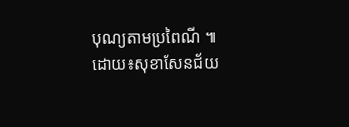បុណ្យតាមប្រពៃណី ៕
ដោយ៖សុខាសែនជ័យ